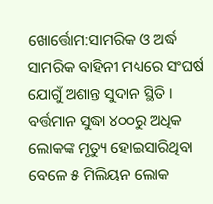ଖୋର୍ତ୍ତୋମ:ସାମରିକ ଓ ଅର୍ଦ୍ଧ ସାମରିକ ବାହିନୀ ମଧ୍ୟରେ ସଂଘର୍ଷ ଯୋଗୁଁ ଅଶାନ୍ତ ସୁଦାନ ସ୍ଥିତି । ବର୍ତ୍ତମାନ ସୁଦ୍ଧା ୪୦୦ରୁ ଅଧିକ ଲୋକଙ୍କ ମୃତ୍ୟୁ ହୋଇସାରିଥିବା ବେଳେ ୫ ମିଲିୟନ ଲୋକ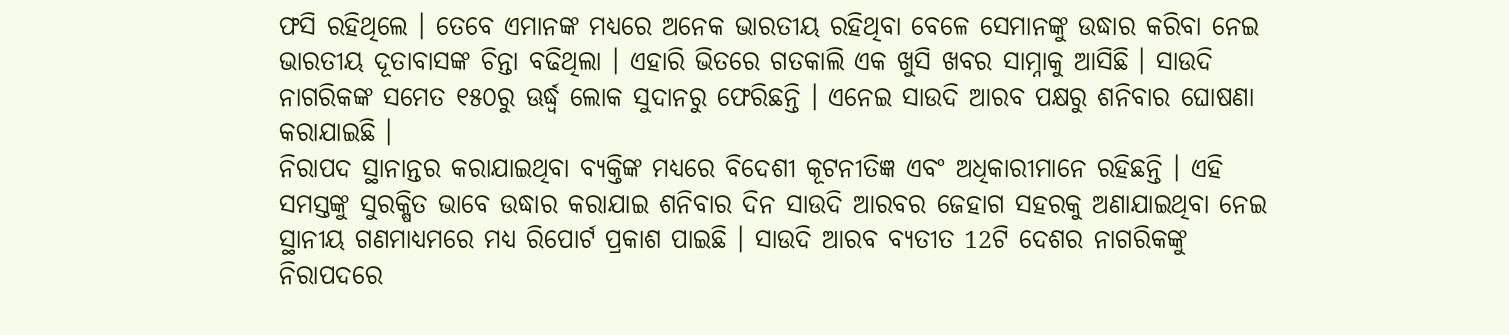ଫସି ରହିଥିଲେ । ତେବେ ଏମାନଙ୍କ ମଧ୍ୟରେ ଅନେକ ଭାରତୀୟ ରହିଥିବା ବେଳେ ସେମାନଙ୍କୁ ଉଦ୍ଧାର କରିବା ନେଇ ଭାରତୀୟ ଦୂତାବାସଙ୍କ ଚିନ୍ତା ବଢିଥିଲା । ଏହାରି ଭିତରେ ଗତକାଲି ଏକ ଖୁସି ଖବର ସାମ୍ନାକୁ ଆସିଛି । ସାଉଦି ନାଗରିକଙ୍କ ସମେତ ୧୫୦ରୁ ଊର୍ଦ୍ଧ୍ବ ଲୋକ ସୁଦାନରୁ ଫେରିଛନ୍ତି । ଏନେଇ ସାଉଦି ଆରବ ପକ୍ଷରୁ ଶନିବାର ଘୋଷଣା କରାଯାଇଛି ।
ନିରାପଦ ସ୍ଥାନାନ୍ତର କରାଯାଇଥିବା ବ୍ୟକ୍ତିଙ୍କ ମଧ୍ୟରେ ବିଦେଶୀ କୂଟନୀତିଜ୍ଞ ଏବଂ ଅଧିକାରୀମାନେ ରହିଛନ୍ତି । ଏହି ସମସ୍ତଙ୍କୁ ସୁରକ୍ଷିତ ଭାବେ ଉଦ୍ଧାର କରାଯାଇ ଶନିବାର ଦିନ ସାଉଦି ଆରବର ଜେହାଗ ସହରକୁ ଅଣାଯାଇଥିବା ନେଇ ସ୍ଥାନୀୟ ଗଣମାଧ୍ୟମରେ ମଧ୍ୟ ରିପୋର୍ଟ ପ୍ରକାଶ ପାଇଛି । ସାଉଦି ଆରବ ବ୍ୟତୀତ 12ଟି ଦେଶର ନାଗରିକଙ୍କୁ ନିରାପଦରେ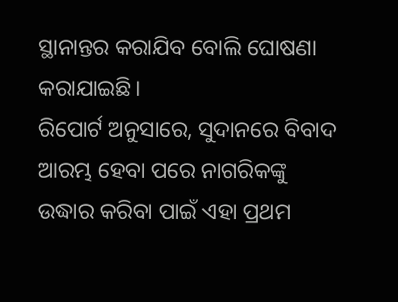ସ୍ଥାନାନ୍ତର କରାଯିବ ବୋଲି ଘୋଷଣା କରାଯାଇଛି।
ରିପୋର୍ଟ ଅନୁସାରେ, ସୁଦାନରେ ବିବାଦ ଆରମ୍ଭ ହେବା ପରେ ନାଗରିକଙ୍କୁ ଉଦ୍ଧାର କରିବା ପାଇଁ ଏହା ପ୍ରଥମ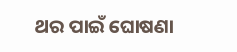ଥର ପାଇଁ ଘୋଷଣା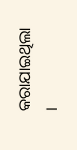କରାଯାଇଥିଲା ।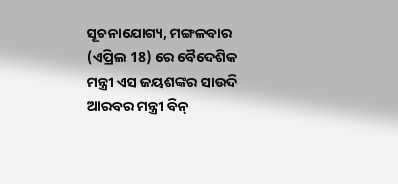ସୂଚନାଯୋଗ୍ୟ, ମଙ୍ଗଳବାର (ଏପ୍ରିଲ 18) ରେ ବୈଦେଶିକ ମନ୍ତ୍ରୀ ଏସ ଜୟଶଙ୍କର ସାଉଦି ଆରବର ମନ୍ତ୍ରୀ ବିନ୍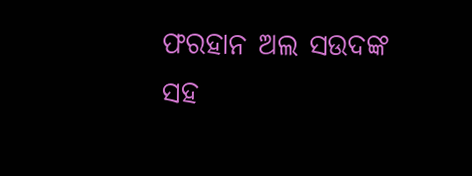ଫରହାନ ଅଲ ସଉଦଙ୍କ ସହ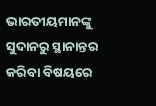ଭାରତୀୟମାନଙ୍କୁ ସୁଦାନରୁ ସ୍ଥାନାନ୍ତର କରିବା ବିଷୟରେ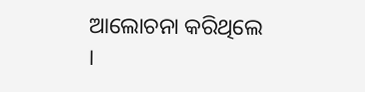ଆଲୋଚନା କରିଥିଲେ ।